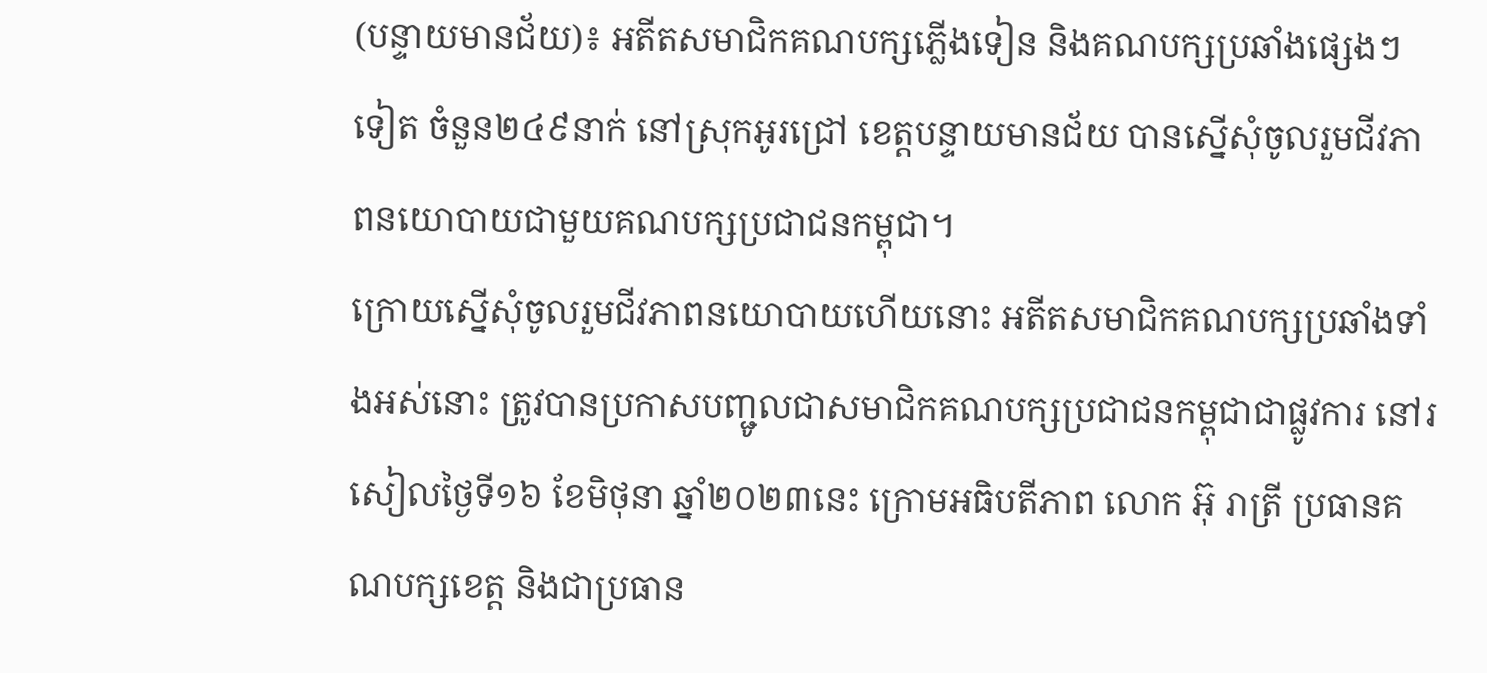(បន្ទាយមានជ័យ)៖ អតីតសមាជិកគណបក្សភ្លើងទៀន និងគណបក្សប្រឆាំងផ្សេងៗទៀត ចំនួន២៤៩នាក់ នៅស្រុកអូរជ្រៅ ខេត្តបន្ទាយមានជ័យ បានស្នើសុំចូលរួមជីវភាពនយោបាយជាមួយគណបក្សប្រជាជនកម្ពុជា។
ក្រោយស្នើសុំចូលរួមជីវភាពនយោបាយហើយនោះ អតីតសមាជិកគណបក្សប្រឆាំងទាំងអស់នោះ ត្រូវបានប្រកាសបញ្ជូលជាសមាជិកគណបក្សប្រជាជនកម្ពុជាជាផ្លូវការ នៅរសៀលថ្ងៃទី១៦ ខែមិថុនា ឆ្នាំ២០២៣នេះ ក្រោមអធិបតីភាព លោក អ៊ុ រាត្រី ប្រធានគណបក្សខេត្ត និងជាប្រធាន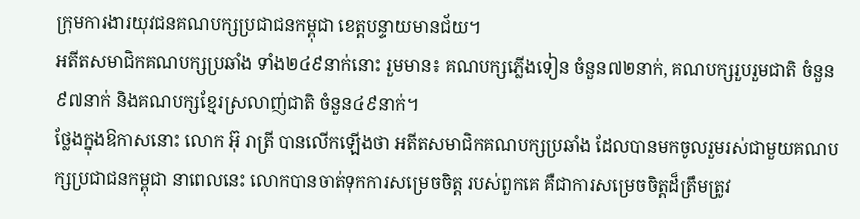ក្រុមការងារយុវជនគណបក្សប្រជាជនកម្ពុជា ខេត្តបន្ទាយមានជ័យ។
អតីតសមាជិកគណបក្សប្រឆាំង ទាំង២៤៩នាក់នោះ រួមមាន៖ គណបក្សភ្លើងទៀន ចំនួន៧២នាក់, គណបក្សរួបរួមជាតិ ចំនួន៩៧នាក់ និងគណបក្សខ្មែរស្រលាញ់ជាតិ ចំនួន៤៩នាក់។
ថ្លែងក្នុងឱកាសនោះ លោក អ៊ុ រាត្រី បានលើកឡើងថា អតីតសមាជិកគណបក្សប្រឆាំង ដែលបានមកចូលរួមរស់ជាមួយគណបក្សប្រជាជនកម្ពុជា នាពេលនេះ លោកបានចាត់ទុកការសម្រេចចិត្ត របស់ពួកគេ គឺជាការសម្រេចចិត្តដ៏ត្រឹមត្រូវ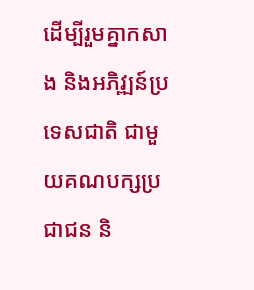ដើម្បីរួមគ្នាកសាង និងអភិវ្ឍន៍ប្រទេសជាតិ ជាមួយគណបក្សប្រជាជន និ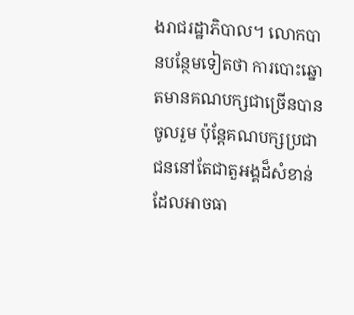ងរាជរដ្ឋាភិបាល។ លោកបានបន្ថែមទៀតថា ការបោះឆ្នោតមានគណបក្សជាច្រើនបានចូលរួម ប៉ុន្តែគណបក្សប្រជាជននៅតែជាតួអង្គដ៏សំខាន់ ដែលអាចធា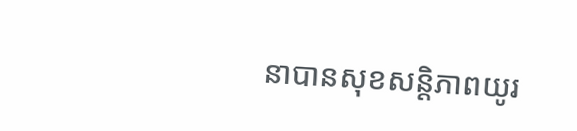នាបានសុខសន្តិភាពយូរ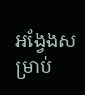អង្វែងសម្រាប់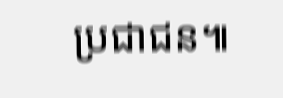ប្រជាជន៕